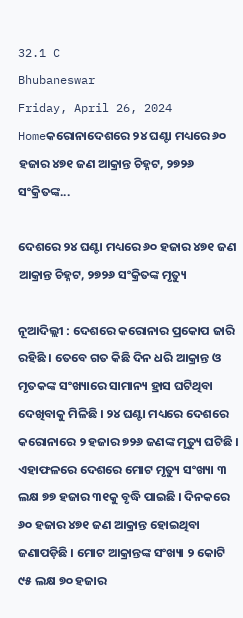32.1 C
Bhubaneswar
Friday, April 26, 2024
Homeକରୋନାଦେଶରେ ୨୪ ଘଣ୍ଟା ମଧ୍ୟରେ ୬୦ ହଜାର ୪୭୧ ଜଣ ଆକ୍ରାନ୍ତ ଚିହ୍ନଟ, ୨୭୨୬ ସଂକ୍ରିତଙ୍କ...

ଦେଶରେ ୨୪ ଘଣ୍ଟା ମଧ୍ୟରେ ୬୦ ହଜାର ୪୭୧ ଜଣ ଆକ୍ରାନ୍ତ ଚିହ୍ନଟ, ୨୭୨୬ ସଂକ୍ରିତଙ୍କ ମୃତ୍ୟୁ

ନୂଆଦିଲ୍ଲୀ : ଦେଶରେ କରୋନାର ପ୍ରକୋପ ଜାରି ରହିଛି । ତେବେ ଗତ କିଛି ଦିନ ଧରି ଆକ୍ରାନ୍ତ ଓ ମୃତକଙ୍କ ସଂଖ୍ୟାରେ ସାମାନ୍ୟ ହ୍ରାସ ଘଟିଥିବା ଦେଖିବାକୁ ମିଳିଛି । ୨୪ ଘଣ୍ଟା ମଧ୍ୟରେ ଦେଶରେ କରୋନାରେ ୨ ହଜାର ୭୨୬ ଜଣଙ୍କ ମୃତ୍ୟୁ ଘଟିଛି । ଏହାଫଳରେ ଦେଶରେ ମୋଟ ମୃତ୍ୟୁ ସଂଖ୍ୟା ୩ ଲକ୍ଷ ୭୭ ହଜାର ୩୧କୁ ବୃଦ୍ଧି ପାଇଛି । ଦିନକରେ ୬୦ ହଜାର ୪୭୧ ଜଣ ଆକ୍ରାନ୍ତ ହୋଇଥିବା ଜଣାପଡ଼ିଛି । ମୋଟ ଆକ୍ରାନ୍ତଙ୍କ ସଂଖ୍ୟା ୨ କୋଟି ୯୫ ଲକ୍ଷ ୭୦ ହଜାର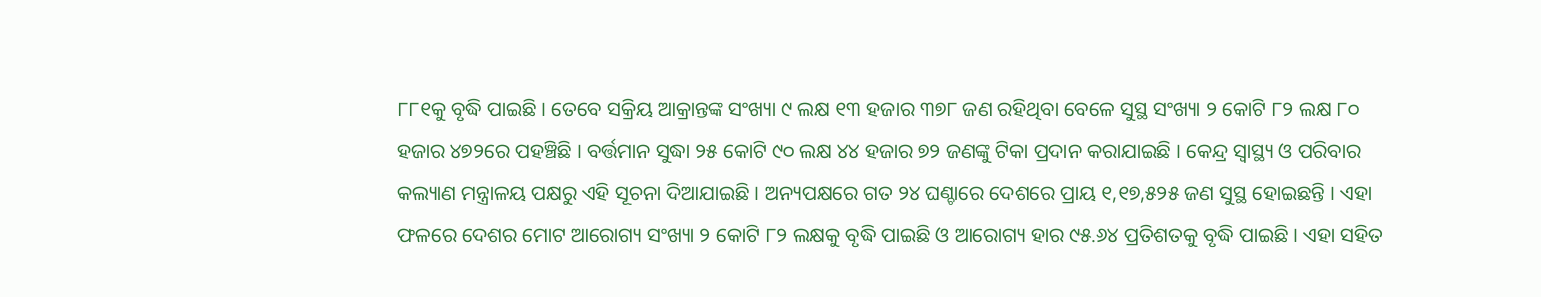୮୮୧କୁ ବୃଦ୍ଧି ପାଇଛି । ତେବେ ସକ୍ରିୟ ଆକ୍ରାନ୍ତଙ୍କ ସଂଖ୍ୟା ୯ ଲକ୍ଷ ୧୩ ହଜାର ୩୭୮ ଜଣ ରହିଥିବା ବେଳେ ସୁସ୍ଥ ସଂଖ୍ୟା ୨ କୋଟି ୮୨ ଲକ୍ଷ ୮୦ ହଜାର ୪୭୨ରେ ପହଞ୍ଚିଛି । ବର୍ତ୍ତମାନ ସୁଦ୍ଧା ୨୫ କୋଟି ୯୦ ଲକ୍ଷ ୪୪ ହଜାର ୭୨ ଜଣଙ୍କୁ ଟିକା ପ୍ରଦାନ କରାଯାଇଛି । କେନ୍ଦ୍ର ସ୍ୱାସ୍ଥ୍ୟ ଓ ପରିବାର କଲ୍ୟାଣ ମନ୍ତ୍ରାଳୟ ପକ୍ଷରୁ ଏହି ସୂଚନା ଦିଆଯାଇଛି । ଅନ୍ୟପକ୍ଷରେ ଗତ ୨୪ ଘଣ୍ଚାରେ ଦେଶରେ ପ୍ରାୟ ୧,୧୭,୫୨୫ ଜଣ ସୁସ୍ଥ ହୋଇଛନ୍ତି । ଏହା ଫଳରେ ଦେଶର ମୋଟ ଆରୋଗ୍ୟ ସଂଖ୍ୟା ୨ କୋଟି ୮୨ ଲକ୍ଷକୁ ବୃଦ୍ଧି ପାଇଛି ଓ ଆରୋଗ୍ୟ ହାର ୯୫.୬୪ ପ୍ରତିଶତକୁ ବୃଦ୍ଧି ପାଇଛି । ଏହା ସହିତ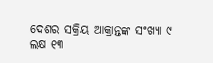ଦେଶର ସକ୍ରିୟ ଆକ୍ରାନ୍ତଙ୍କ ସଂଖ୍ୟା ୯ ଲକ୍ଷ ୧୩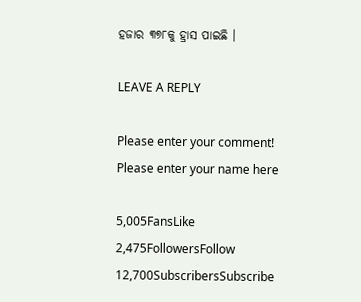ହଜାର ୩୭୮କୁ ହ୍ରାସ ପାଇଛି ।

LEAVE A REPLY

Please enter your comment!
Please enter your name here

5,005FansLike
2,475FollowersFollow
12,700SubscribersSubscribe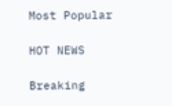Most Popular

HOT NEWS

Breaking